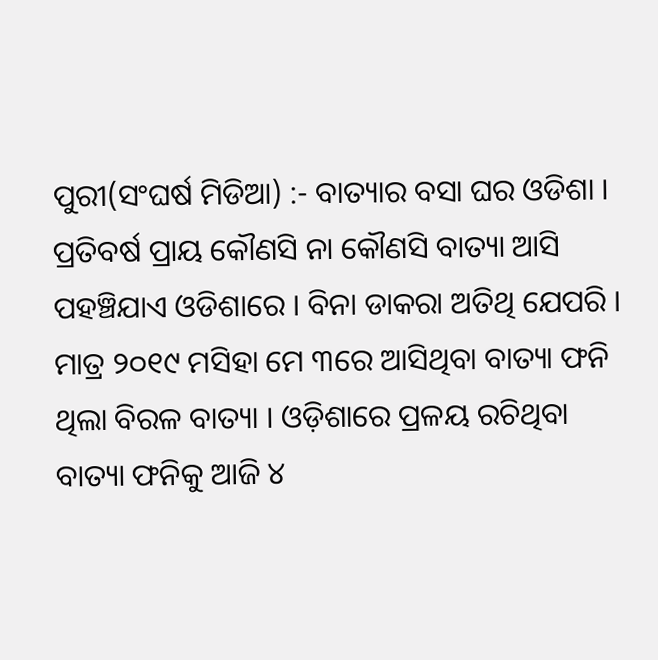ପୁରୀ(ସଂଘର୍ଷ ମିଡିଆ) :- ବାତ୍ୟାର ବସା ଘର ଓଡିଶା । ପ୍ରତିବର୍ଷ ପ୍ରାୟ କୌଣସି ନା କୌଣସି ବାତ୍ୟା ଆସି ପହଞ୍ଚିଯାଏ ଓଡିଶାରେ । ବିନା ଡାକରା ଅତିଥି ଯେପରି । ମାତ୍ର ୨୦୧୯ ମସିହା ମେ ୩ରେ ଆସିଥିବା ବାତ୍ୟା ଫନି ଥିଲା ବିରଳ ବାତ୍ୟା । ଓଡ଼ିଶାରେ ପ୍ରଳୟ ରଚିଥିବା ବାତ୍ୟା ଫନିକୁ ଆଜି ୪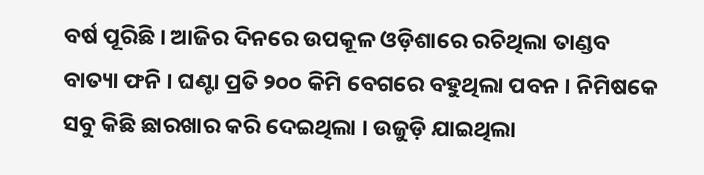ବର୍ଷ ପୂରିଛି । ଆଜିର ଦିନରେ ଉପକୂଳ ଓଡ଼ିଶାରେ ରଚିଥିଲା ତାଣ୍ଡବ ବାତ୍ୟା ଫନି । ଘଣ୍ଟା ପ୍ରତି ୨୦୦ କିମି ବେଗରେ ବହୁଥିଲା ପବନ । ନିମିଷକେ ସବୁ କିଛି ଛାରଖାର କରି ଦେଇଥିଲା । ଉଜୁଡ଼ି ଯାଇଥିଲା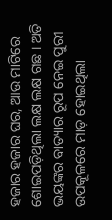ହଜାର ହଜାର ଘର, ଆଉ ମାଟିରେ ଶୋଇପଡ଼ିଥିଲା ଲକ୍ଷ ଲକ୍ଷ ଗଛ । ଅତି ଭୟଙ୍କର ବାତ୍ୟାର ରୂପ ନେଇ ପୁରୀ ଉପକୂଳରେ ମାଡ଼ ହୋଇଥିଲା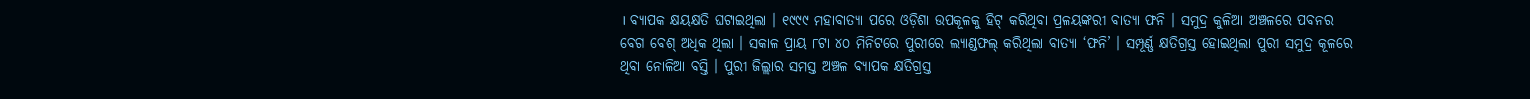। ବ୍ୟାପକ କ୍ଷୟକ୍ଷତି ଘଟାଇଥିଲା । ୧୯୯୯ ମହାବାତ୍ୟା ପରେ ଓଡ଼ିଶା ଉପକୂଳକୁ ହିଟ୍ କରିଥିବା ପ୍ରଳୟଙ୍କରୀ ବାତ୍ୟା ଫନି । ସମୁଦ୍ର କୁଳିଆ ଅଞ୍ଚଳରେ ପବନର ବେଗ ବେଶ୍ ଅଧିକ ଥିଲା । ସକାଳ ପ୍ରାୟ ୮ଟା ୪୦ ମିନିଟରେ ପୁରୀରେ ଲ୍ୟାଣ୍ଡଫଲ୍ କରିଥିଲା ବାତ୍ୟା ‘ଫନି’ । ସମ୍ପୂର୍ଣ୍ଣ କ୍ଷତିଗ୍ରସ୍ତ ହୋଇଥିଲା ପୁରୀ ସମୁଦ୍ର କୂଳରେ ଥିବା ନୋଳିଆ ବସ୍ତି । ପୁରୀ ଜିଲ୍ଲାର ସମସ୍ତ ଅଞ୍ଚଳ ବ୍ୟାପକ କ୍ଷତିଗ୍ରସ୍ତ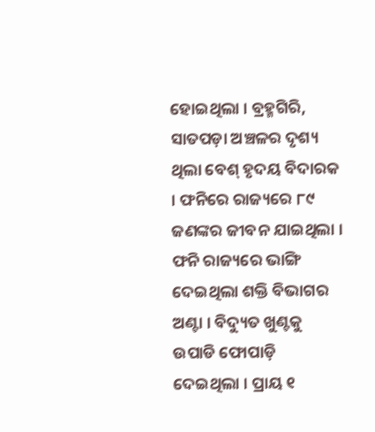ହୋଇଥିଲା । ବ୍ରହ୍ମଗିରି, ସାତପଡ଼ା ଅଞ୍ଚଳର ଦୃଶ୍ୟ ଥିଲା ବେଶ୍ ହୃଦୟ ବିଦାରକ । ଫନିରେ ରାଜ୍ୟରେ ୮୯ ଜଣଙ୍କର ଜୀବନ ଯାଇଥିଲା । ଫନି ରାଜ୍ୟରେ ଭାଙ୍ଗି ଦେଇଥିଲା ଶକ୍ତି ବିଭାଗର ଅଣ୍ଟା । ବିଦ୍ୟୁତ ଖୁଣ୍ଟକୁ ଉପାଡି ଫୋପାଡ଼ି ଦେଇଥିଲା । ପ୍ରାୟ ୧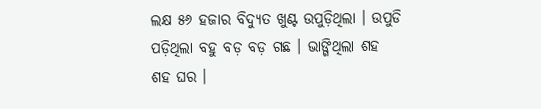ଲକ୍ଷ ୫୬ ହଜାର ବିଦ୍ୟୁତ ଖୁଣ୍ଟ ଉପୁଡ଼ିଥିଲା । ଉପୁଡି ପଡ଼ିଥିଲା ବହୁ ବଡ଼ ବଡ଼ ଗଛ । ଭାଙ୍ଗିଥିଲା ଶହ ଶହ ଘର ।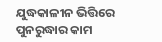ଯୁଦ୍ଧକାଳୀନ ଭିତ୍ତିରେ ପୁନରୁଦ୍ଧାର କାମ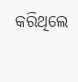କରିଥିଲେ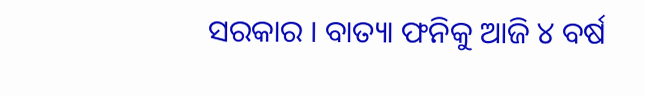ସରକାର । ବାତ୍ୟା ଫନିକୁ ଆଜି ୪ ବର୍ଷ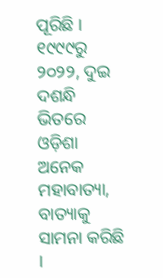ପୂରିଛି । ୧୯୯୯ରୁ ୨୦୨୨, ଦୁଇ ଦଶନ୍ଧି ଭିତରେ ଓଡ଼ିଶା ଅନେକ ମହାବାତ୍ୟା, ବାତ୍ୟାକୁ ସାମନା କରିଛି ।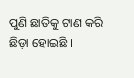ପୁଣି ଛାତିକୁ ଟାଣ କରି ଛିଡ଼ା ହୋଇଛି ।